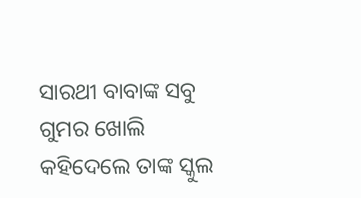ସାରଥୀ ବାବାଙ୍କ ସବୁ ଗୁମର ଖୋଲି କହିଦେଲେ ତାଙ୍କ ସ୍କୁଲ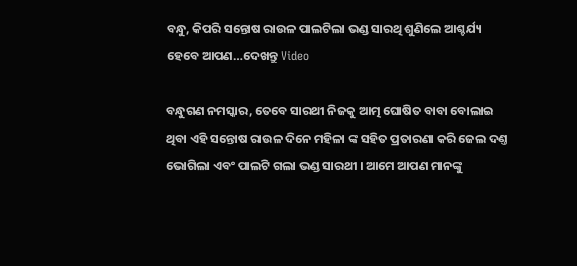ବନ୍ଧୁ, କିପରି ସନ୍ତୋଷ ରାଉଳ ପାଲଟିଲା ଭଣ୍ଡ ସାରଥି ଶୁଣିଲେ ଆଶ୍ଚର୍ଯ୍ୟ ହେବେ ଆପଣ…ଦେଖନ୍ତୁ Video

ବନ୍ଧୁଗଣ ନମସ୍କାର, ତେବେ ସାରଥୀ ନିଜକୁ ଆତ୍ମ ଘୋଷିତ ବାବା ବୋଲାଇ ଥିବା ଏହି ସନ୍ତୋଷ ରାଉଳ ଦିନେ ମହିଳା ଙ୍କ ସହିତ ପ୍ରତାରଣା କରି ଜେଲ ଦଣ୍ତ ଭୋଗିଲା ଏବଂ ପାଲଟି ଗଲା ଭଣ୍ଡ ସାରଥୀ । ଆମେ ଆପଣ ମାନଙ୍କୁ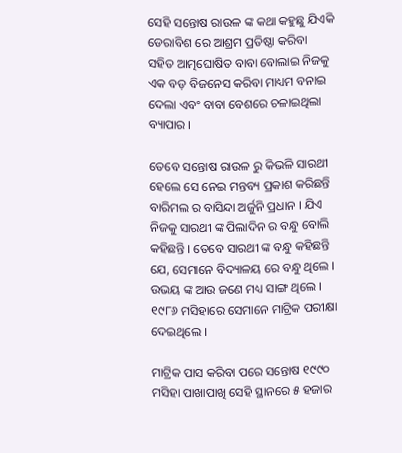ସେହି ସନ୍ତୋଷ ରାଉଳ ଙ୍କ କଥା କହୁଛୁ ଯିଏକି ଡେରାବିଶ ରେ ଆଶ୍ରମ ପ୍ରତିଷ୍ଠା କରିବା ସହିତ ଆତ୍ମଘୋଷିତ ବାବା ବୋଲାଇ ନିଜକୁ ଏକ ବଡ଼ ବିଜନେସ କରିବା ମାଧ୍ୟମ ବନାଇ ଦେଲା ଏବଂ ବାବା ବେଶରେ ଚଳାଇଥିଲା ବ୍ୟାପାର ।

ତେବେ ସନ୍ତୋଷ ରାଉଳ ରୁ କିଭଳି ସାରଥୀ ହେଲେ ସେ ନେଇ ମନ୍ତବ୍ୟ ପ୍ରକାଶ କରିଛନ୍ତି ବାରିମଲ ର ବାସିନ୍ଦା ଅର୍ଜୁନି ପ୍ରଧାନ । ଯିଏ ନିଜକୁ ସାରଥୀ ଙ୍କ ପିଲାଦିନ ର ବନ୍ଧୁ ବୋଲି କହିଛନ୍ତି । ତେବେ ସାରଥୀ ଙ୍କ ବନ୍ଧୁ କହିଛନ୍ତି ଯେ, ସେମାନେ ବିଦ୍ୟାଳୟ ରେ ବନ୍ଧୁ ଥିଲେ । ଉଭୟ ଙ୍କ ଆଉ ଜଣେ ମଧ୍ୟ ସାଙ୍ଗ ଥିଲେ । ୧୯୮୬ ମସିହାରେ ସେମାନେ ମାଟ୍ରିକ ପରୀକ୍ଷା ଦେଇଥିଲେ ।

ମାଟ୍ରିକ ପାସ କରିବା ପରେ ସନ୍ତୋଷ ୧୯୯୦ ମସିହା ପାଖାପାଖି ସେହି ସ୍ଥାନରେ ୫ ହଜାର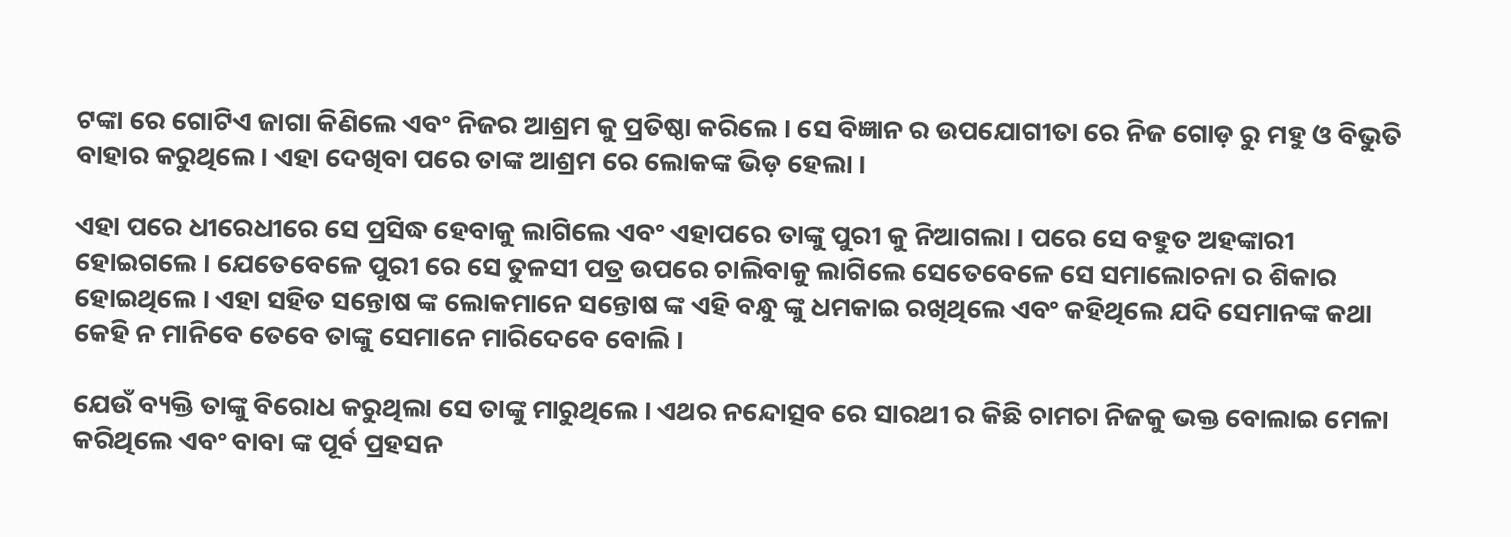ଟଙ୍କା ରେ ଗୋଟିଏ ଜାଗା କିଣିଲେ ଏବଂ ନିଜର ଆଶ୍ରମ କୁ ପ୍ରତିଷ୍ଠା କରିଲେ । ସେ ବିଜ୍ଞାନ ର ଉପଯୋଗୀତା ରେ ନିଜ ଗୋଡ଼ ରୁ ମହୁ ଓ ବିଭୁତି ବାହାର କରୁଥିଲେ । ଏହା ଦେଖିବା ପରେ ତାଙ୍କ ଆଶ୍ରମ ରେ ଲୋକଙ୍କ ଭିଡ଼ ହେଲା ।

ଏହା ପରେ ଧୀରେଧୀରେ ସେ ପ୍ରସିଦ୍ଧ ହେବାକୁ ଲାଗିଲେ ଏବଂ ଏହାପରେ ତାଙ୍କୁ ପୁରୀ କୁ ନିଆଗଲା । ପରେ ସେ ବହୁତ ଅହଙ୍କାରୀ ହୋଇଗଲେ । ଯେତେବେଳେ ପୁରୀ ରେ ସେ ତୁଳସୀ ପତ୍ର ଉପରେ ଚାଲିବାକୁ ଲାଗିଲେ ସେତେବେଳେ ସେ ସମାଲୋଚନା ର ଶିକାର ହୋଇଥିଲେ । ଏହା ସହିତ ସନ୍ତୋଷ ଙ୍କ ଲୋକମାନେ ସନ୍ତୋଷ ଙ୍କ ଏହି ବନ୍ଧୁ ଙ୍କୁ ଧମକାଇ ରଖିଥିଲେ ଏବଂ କହିଥିଲେ ଯଦି ସେମାନଙ୍କ କଥା କେହି ନ ମାନିବେ ତେବେ ତାଙ୍କୁ ସେମାନେ ମାରିଦେବେ ବୋଲି ।

ଯେଉଁ ବ୍ୟକ୍ତି ତାଙ୍କୁ ବିରୋଧ କରୁଥିଲା ସେ ତାଙ୍କୁ ମାରୁଥିଲେ । ଏଥର ନନ୍ଦୋତ୍ସବ ରେ ସାରଥୀ ର କିଛି ଚାମଚା ନିଜକୁ ଭକ୍ତ ବୋଲାଇ ମେଳା କରିଥିଲେ ଏବଂ ବାବା ଙ୍କ ପୂର୍ବ ପ୍ରହସନ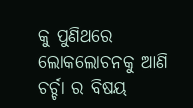କୁ ପୁଣିଥରେ ଲୋକଲୋଚନକୁ ଆଣି ଚର୍ଚ୍ଚା ର ବିଷୟ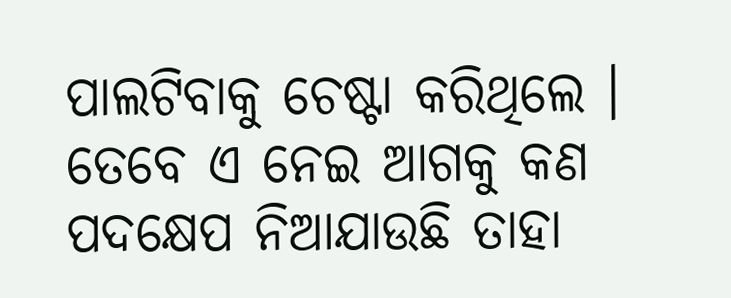ପାଲଟିବାକୁ ଚେଷ୍ଟା କରିଥିଲେ । ତେବେ ଏ ନେଇ ଆଗକୁ କଣ ପଦକ୍ଷେପ ନିଆଯାଉଛି ତାହା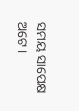ସମୟ ସାପେକ୍ଷ ଅଟେ ।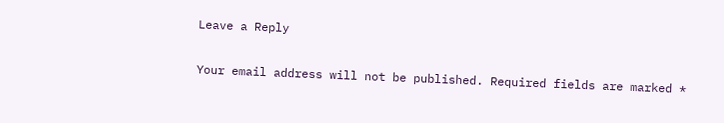Leave a Reply

Your email address will not be published. Required fields are marked *